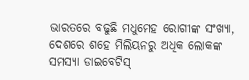ଭାରତରେ ବଢୁଛି ମଧୁମେହ ରୋଗୀଙ୍କ ସଂଖ୍ୟା, ଦେଶରେ ଶହେ ମିଲିୟନରୁ ଅଧିକ ଲୋକଙ୍କ ସମସ୍ୟା ଡାଇବେଟିସ୍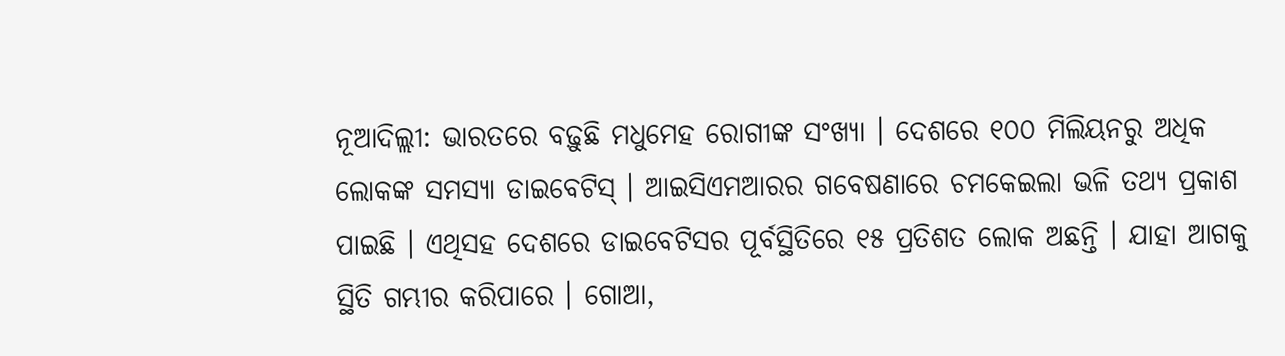ନୂଆଦିଲ୍ଲୀ: ଭାରତରେ ବଢ଼ୁଛି ମଧୁମେହ ରୋଗୀଙ୍କ ସଂଖ୍ୟା । ଦେଶରେ ୧୦୦ ମିଲିୟନରୁ ଅଧିକ ଲୋକଙ୍କ ସମସ୍ୟା ଡାଇବେଟିସ୍ । ଆଇସିଏମଆରର ଗବେଷଣାରେ ଚମକେଇଲା ଭଳି ତଥ୍ୟ ପ୍ରକାଶ ପାଇଛି । ଏଥିସହ ଦେଶରେ ଡାଇବେଟିସର ପୂର୍ବସ୍ଥିତିରେ ୧୫ ପ୍ରତିଶତ ଲୋକ ଅଛନ୍ତି । ଯାହା ଆଗକୁ ସ୍ଥିତି ଗମ୍ଭୀର କରିପାରେ । ଗୋଆ,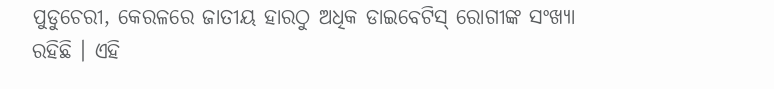ପୁଡୁଚେରୀ, କେରଳରେ ଜାତୀୟ ହାରଠୁ ଅଧିକ ଡାଇବେଟିସ୍ ରୋଗୀଙ୍କ ସଂଖ୍ୟା ରହିଛି । ଏହି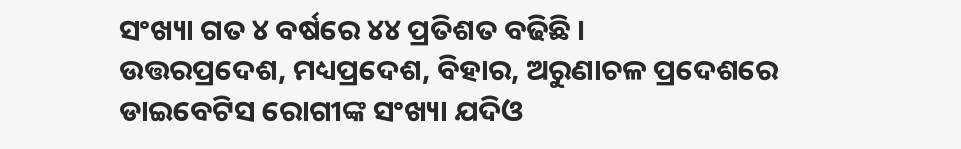ସଂଖ୍ୟା ଗତ ୪ ବର୍ଷରେ ୪୪ ପ୍ରତିଶତ ବଢିଛି ।
ଉତ୍ତରପ୍ରଦେଶ, ମଧ୍ୟପ୍ରଦେଶ, ବିହାର, ଅରୁଣାଚଳ ପ୍ରଦେଶରେ ଡାଇବେଟିସ ରୋଗୀଙ୍କ ସଂଖ୍ୟା ଯଦିଓ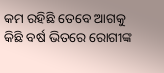କମ ରହିଛି ତେବେ ଆଗକୁ କିଛି ବର୍ଷ ଭିତରେ ରୋଗୀଙ୍କ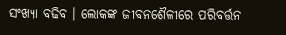ସଂଖ୍ୟା ବଢିବ । ଲୋକଙ୍କ ଜୀବନଶୈଳୀରେ ପରିବର୍ତ୍ତନ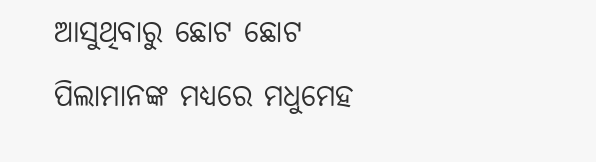ଆସୁଥିବାରୁ ଛୋଟ ଛୋଟ ପିଲାମାନଙ୍କ ମଧ୍ୟରେ ମଧୁମେହ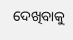ଦେଖିବାକୁ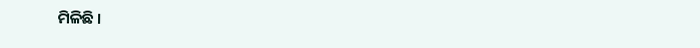ମିଳିଛି ।